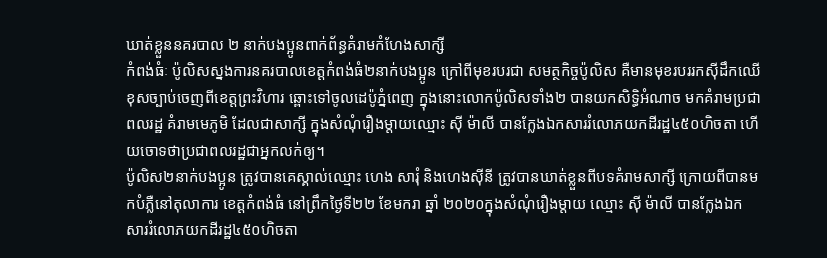ឃាត់ខ្លួននគរបាល ២ នាក់បងប្អូនពាក់ព័ន្ធគំរាមកំហែងសាក្សី
កំពង់ធំៈ ប៉ូលិសស្នងការនគរបាលខេត្តកំពង់ធំ២នាក់បងប្អូន ក្រៅពីមុខរបរជា សមត្ថកិច្ចប៉ូលិស គឺមានមុខរបររកស៊ីដឹកឈើខុសច្បាប់ចេញពីខេត្តព្រះវិហារ ឆ្ពោះទៅចូលដេប៉ូភ្នំពេញ ក្នុងនោះលោកប៉ូលិសទាំង២ បានយកសិទ្ធិអំណាច មកគំរាមប្រជាពលរដ្ឋ គំរាមមេភូមិ ដែលជាសាក្សី ក្នុងសំណុំរឿងម្តាយឈ្មោះ ស៊ី ម៉ាលី បានក្លែងឯកសាររំលោភយកដីរដ្ឋ៤៥០ហិចតា ហើយចោទថាប្រជាពលរដ្ឋជាអ្នកលក់ឲ្យ។
ប៉ូលិស២នាក់បងប្អូន ត្រូវបានគេស្គាល់ឈ្មោះ ហេង សារុំ និងហេងស៊ីនី ត្រូវបានឃាត់ខ្លួនពីបទគំរាមសាក្សី ក្រោយពីបានមកបំភ្លឺនៅតុលាការ ខេត្តកំពង់ធំ នៅព្រឹកថ្ងៃទី២២ ខែមករា ឆ្នាំ ២០២០ក្នុងសំណុំរឿងម្តាយ ឈ្មោះ ស៊ី ម៉ាលី បានក្លែងឯកសាររំលោភយកដីរដ្ឋ៤៥០ហិចតា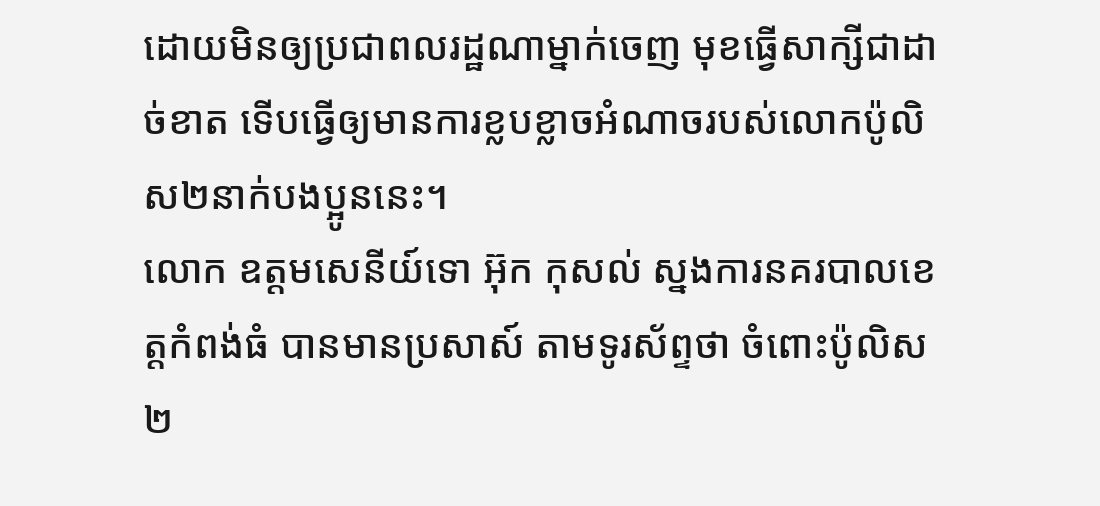ដោយមិនឲ្យប្រជាពលរដ្ឋណាម្នាក់ចេញ មុខធ្វើសាក្សីជាដាច់ខាត ទើបធ្វើឲ្យមានការខ្លបខ្លាចអំណាចរបស់លោកប៉ូលិស២នាក់បងប្អូននេះ។
លោក ឧត្តមសេនីយ៍ទោ អ៊ុក កុសល់ ស្នងការនគរបាលខេត្តកំពង់ធំ បានមានប្រសាស៍ តាមទូរស័ព្ទថា ចំពោះប៉ូលិស២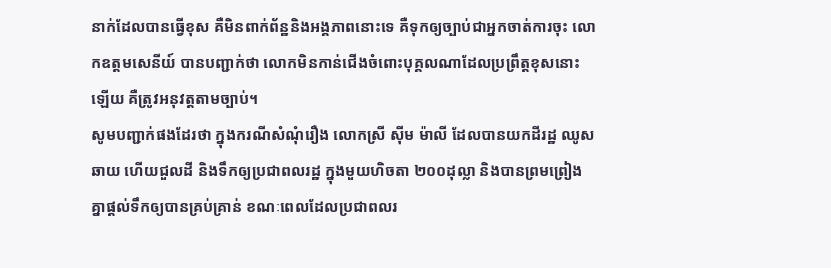នាក់ដែលបានធ្វើខុស គឺមិនពាក់ព័ន្ឋនិងអង្គភាពនោះទេ គឺទុកឲ្យច្បាប់ជាអ្នកចាត់ការចុះ លោកឧត្តមសេនីយ៍ បានបញ្ជាក់ថា លោកមិនកាន់ជើងចំពោះបុគ្គលណាដែលប្រព្រឹត្តខុសនោះឡើយ គឺត្រូវអនុវត្តតាមច្បាប់។
សូមបញ្ជាក់ផងដែរថា ក្នុងករណីសំណុំរឿង លោកស្រី ស៊ីម ម៉ាលី ដែលបានយកដីរដ្ឋ ឈូសឆាយ ហើយជួលដី និងទឹកឲ្យប្រជាពលរដ្ឋ ក្នុងមួយហិចតា ២០០ដុល្លា និងបានព្រមព្រៀងគ្នាផ្តល់ទឹកឲ្យបានគ្រប់គ្រាន់ ខណៈពេលដែលប្រជាពលរ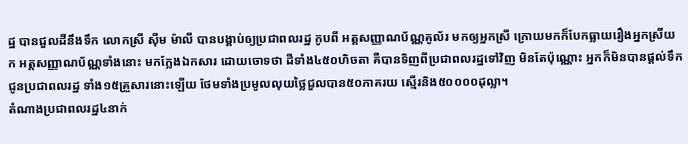ដ្ឋ បានជួលដីនឹងទឹក លោកស្រី ស៊ីម ម៉ាលី បានបង្គាប់ឲ្យប្រជាពលរដ្ឋ កូបពី អត្តសញ្ញាណប័ណ្ណគូល័រ មកឲ្យអ្នកស្រី ក្រោយមកក៏បែកធ្លាយរឿងអ្នកស្រីយក អត្តសញ្ញាណប័ណ្ណទាំងនោះ មកក្លែងឯកសារ ដោយចោទថា ដីទាំង៤៥០ហិចតា គឺបានទិញពីប្រជាពលរដ្ឋទៅវិញ មិនតែប៉ុណ្ណោះ អ្នកក៏មិនបានផ្តល់ទឹកជូនប្រជាពលរដ្ឋ ទាំង១៥គ្រួសារនោះឡើយ ថែមទាំងប្រមូលលុយថ្លៃជួលបាន៥០ភាគរយ ស្មើរនិង៥០០០០ដុល្លា។
តំណាងប្រជាពលរដ្ឋ៤នាក់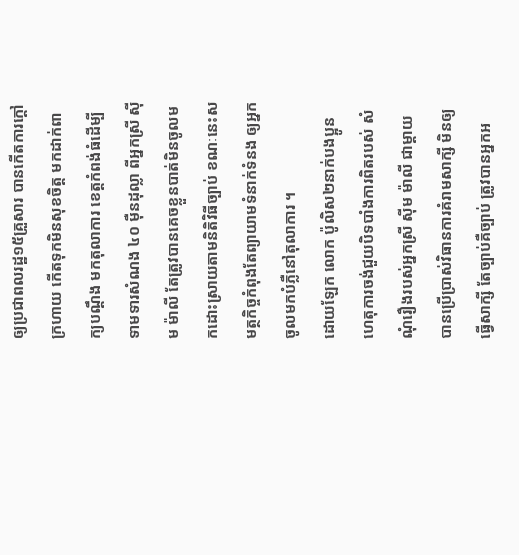ឲ្យប្រជាពលរដ្ឋ១៥គ្រួសារ បានកើតការក្តៅក្រហាយ កើតទុកមិនសុខចិត្ត មកដាក់ពាក្យបណ្តឹង មកតុលាការ ខេត្តកំពង់ធំដើម្បីទាមទារសំណង ៤០ ម៉ឺនដុល្លា ពីអ្នកស្រី ស៊ីម ម៉ាលី តែត្រូវបានគេចខ្លួនបាត់មិនចូលមកដោះស្រាយតាមនិតិវិធីច្បាប់ ខណៈនេះសមត្ថកិច្ចកំពុងតែព្យាយាមទំនាក់ទំនង ឲ្យអ្នកចូលមកបំភ្លឺនៅតុលាការ ។
ដោយឡែក លោក ប៉ូលិស២នាក់បងប្អូន ហេតុការចង់ជួយបិទបាំងការពិតរបស់ សំណុំរឿងរបស់អ្នកស្រី ស៊ីម ម៉ាលី ជាម្តាយ បានប្រើប្រាស់វិធានការគំរាមសាក្សី មិនឲ្យធ្វើសាក្សី តែច្បាប់គឺច្បាប់ ត្រូវបានអ្នកអ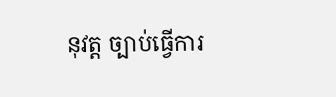នុវត្ត ច្បាប់ធ្វើការ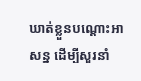ឃាត់ខ្លួនបណ្តោះអាសន្ន ដើម្បីសួរនាំ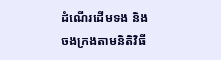ដំណើរដើមទង និងចងក្រងតាមនិតិវិធី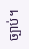ច្បាប់។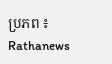ប្រភព ៖ Rathanews